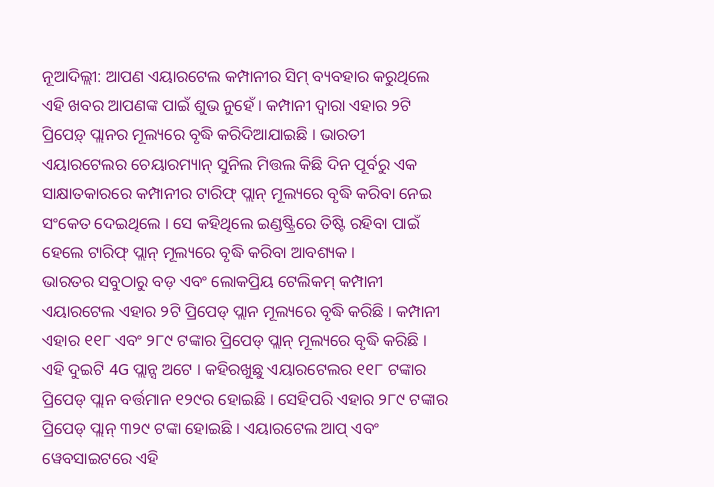ନୂଆଦିଲ୍ଲୀ: ଆପଣ ଏୟାରଟେଲ କମ୍ପାନୀର ସିମ୍ ବ୍ୟବହାର କରୁଥିଲେ ଏହି ଖବର ଆପଣଙ୍କ ପାଇଁ ଶୁଭ ନୁହେଁ । କମ୍ପାନୀ ଦ୍ୱାରା ଏହାର ୨ଟି ପ୍ରିପେଡ଼୍ ପ୍ଲାନର ମୂଲ୍ୟରେ ବୃଦ୍ଧି କରିଦିଆଯାଇଛି । ଭାରତୀ ଏୟାରଟେଲର ଚେୟାରମ୍ୟାନ୍ ସୁନିଲ ମିତ୍ତଲ କିଛି ଦିନ ପୂର୍ବରୁ ଏକ ସାକ୍ଷାତକାରରେ କମ୍ପାନୀର ଟାରିଫ୍ ପ୍ଲାନ୍ ମୂଲ୍ୟରେ ବୃଦ୍ଧି କରିବା ନେଇ ସଂକେତ ଦେଇଥିଲେ । ସେ କହିଥିଲେ ଇଣ୍ଡଷ୍ଟ୍ରିରେ ତିଷ୍ଟି ରହିବା ପାଇଁ ହେଲେ ଟାରିଫ୍ ପ୍ଲାନ୍ ମୂଲ୍ୟରେ ବୃଦ୍ଧି କରିବା ଆବଶ୍ୟକ ।
ଭାରତର ସବୁଠାରୁ ବଡ଼ ଏବଂ ଲୋକପ୍ରିୟ ଟେଲିକମ୍ କମ୍ପାନୀ ଏୟାରଟେଲ ଏହାର ୨ଟି ପ୍ରିପେଡ୍ ପ୍ଲାନ ମୂଲ୍ୟରେ ବୃଦ୍ଧି କରିଛି । କମ୍ପାନୀ ଏହାର ୧୧୮ ଏବଂ ୨୮୯ ଟଙ୍କାର ପ୍ରିପେଡ୍ ପ୍ଲାନ୍ ମୂଲ୍ୟରେ ବୃଦ୍ଧି କରିଛି । ଏହି ଦୁଇଟି 4G ପ୍ଲାନ୍ସ ଅଟେ । କହିରଖୁଛୁ ଏୟାରଟେଲର ୧୧୮ ଟଙ୍କାର ପ୍ରିପେଡ୍ ପ୍ଲାନ ବର୍ତ୍ତମାନ ୧୨୯ର ହୋଇଛି । ସେହିପରି ଏହାର ୨୮୯ ଟଙ୍କାର ପ୍ରିପେଡ୍ ପ୍ଲାନ୍ ୩୨୯ ଟଙ୍କା ହୋଇଛି । ଏୟାରଟେଲ ଆପ୍ ଏବଂ ୱେବସାଇଟରେ ଏହି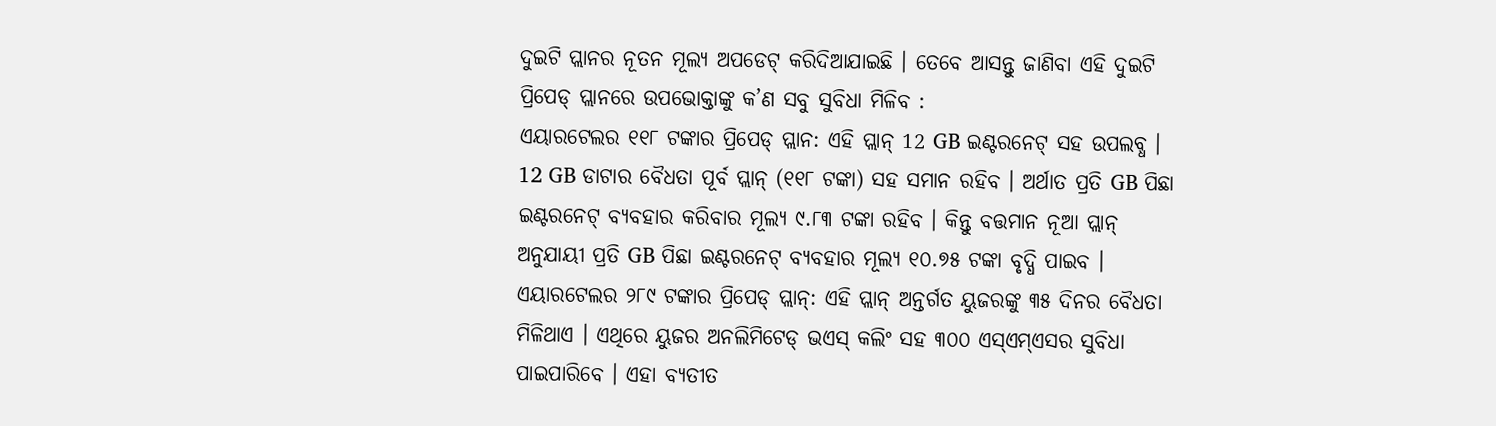ଦୁଇଟି ପ୍ଲାନର ନୂତନ ମୂଲ୍ୟ ଅପଡେଟ୍ କରିଦିଆଯାଇଛି । ତେବେ ଆସନ୍ତୁ ଜାଣିବା ଏହି ଦୁଇଟି ପ୍ରିପେଡ୍ ପ୍ଲାନରେ ଉପଭୋକ୍ତାଙ୍କୁ କ’ଣ ସବୁ ସୁବିଧା ମିଳିବ :
ଏୟାରଟେଲର ୧୧୮ ଟଙ୍କାର ପ୍ରିପେଡ୍ ପ୍ଲାନ: ଏହି ପ୍ଲାନ୍ 12 GB ଇଣ୍ଟରନେଟ୍ ସହ ଉପଲବ୍ଧ । 12 GB ଡାଟାର ବୈଧତା ପୂର୍ବ ପ୍ଲାନ୍ (୧୧୮ ଟଙ୍କା) ସହ ସମାନ ରହିବ । ଅର୍ଥାତ ପ୍ରତି GB ପିଛା ଇଣ୍ଟରନେଟ୍ ବ୍ୟବହାର କରିବାର ମୂଲ୍ୟ ୯.୮୩ ଟଙ୍କା ରହିବ । କିନ୍ତୁ ବତ୍ତମାନ ନୂଆ ପ୍ଲାନ୍ ଅନୁଯାୟୀ ପ୍ରତି GB ପିଛା ଇଣ୍ଟରନେଟ୍ ବ୍ୟବହାର ମୂଲ୍ୟ ୧୦.୭୫ ଟଙ୍କା ବୃଦ୍ଧି ପାଇବ ।
ଏୟାରଟେଲର ୨୮୯ ଟଙ୍କାର ପ୍ରିପେଡ୍ ପ୍ଲାନ୍: ଏହି ପ୍ଲାନ୍ ଅନ୍ତର୍ଗତ ୟୁଜରଙ୍କୁ ୩୫ ଦିନର ବୈଧତା ମିଳିଥାଏ । ଏଥିରେ ୟୁଜର ଅନଲିମିଟେଡ୍ ଭଏସ୍ କଲିଂ ସହ ୩୦୦ ଏସ୍ଏମ୍ଏସର ସୁବିଧା ପାଇପାରିବେ । ଏହା ବ୍ୟତୀତ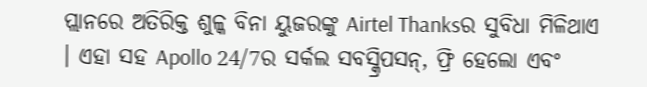ପ୍ଲାନରେ ଅତିରିକ୍ତ ଶୁଳ୍କ ବିନା ୟୁଜରଙ୍କୁ Airtel Thanksର ସୁବିଧା ମିଳିଥାଏ । ଏହା ସହ Apollo 24/7ର ସର୍କଲ ସବସ୍କ୍ରିପସନ୍, ଫ୍ରି ହେଲୋ ଏବଂ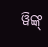ୱିଙ୍କ୍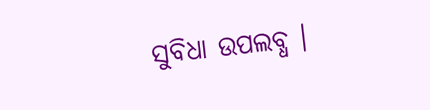ସୁବିଧା ଉପଲବ୍ଧ ।